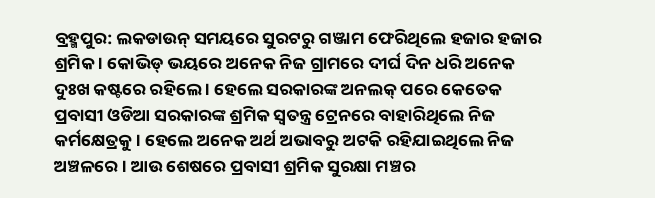ବ୍ରହ୍ମପୁର: ଲକଡାଉନ୍ ସମୟରେ ସୁରଟରୁ ଗଞ୍ଜାମ ଫେରିଥିଲେ ହଜାର ହଜାର ଶ୍ରମିକ । କୋଭିଡ୍ ଭୟରେ ଅନେକ ନିଜ ଗ୍ରାମରେ ଦୀର୍ଘ ଦିନ ଧରି ଅନେକ ଦୁଃଖ କଷ୍ଟରେ ରହିଲେ । ହେଲେ ସରକାରଙ୍କ ଅନଲକ୍ ପରେ କେତେକ ପ୍ରବାସୀ ଓଡିଆ ସରକାରଙ୍କ ଶ୍ରମିକ ସ୍ବତନ୍ତ୍ର ଟ୍ରେନରେ ବାହାରିଥିଲେ ନିଜ କର୍ମକ୍ଷେତ୍ରକୁ । ହେଲେ ଅନେକ ଅର୍ଥ ଅଭାବରୁ ଅଟକି ରହିଯାଇଥିଲେ ନିଜ ଅଞ୍ଚଳରେ । ଆଉ ଶେଷରେ ପ୍ରବାସୀ ଶ୍ରମିକ ସୁରକ୍ଷା ମଞ୍ଚର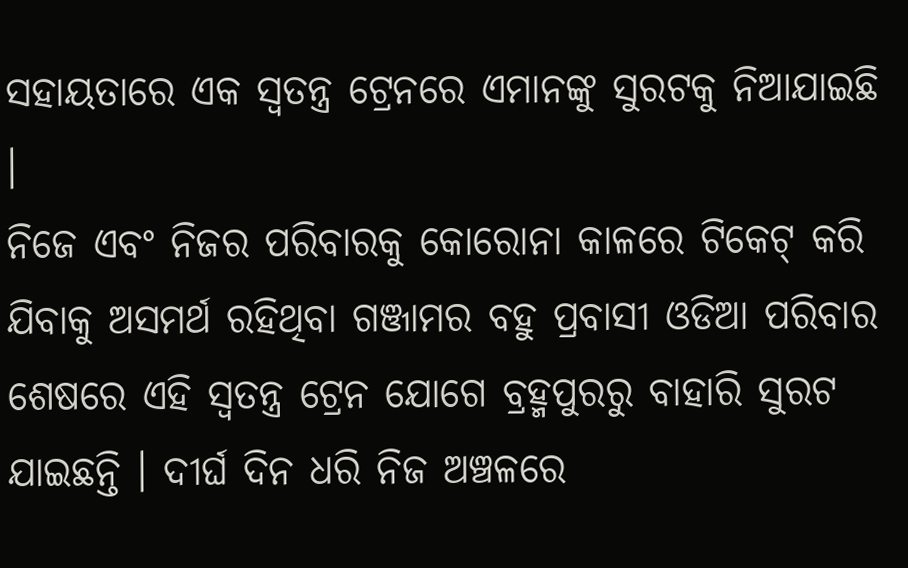ସହାୟତାରେ ଏକ ସ୍ବତନ୍ତ୍ର ଟ୍ରେନରେ ଏମାନଙ୍କୁ ସୁରଟକୁ ନିଆଯାଇଛି ।
ନିଜେ ଏବଂ ନିଜର ପରିବାରକୁ କୋରୋନା କାଳରେ ଟିକେଟ୍ କରି ଯିବାକୁ ଅସମର୍ଥ ରହିଥିବା ଗଞ୍ଜାମର ବହୁ ପ୍ରବାସୀ ଓଡିଆ ପରିବାର ଶେଷରେ ଏହି ସ୍ବତନ୍ତ୍ର ଟ୍ରେନ ଯୋଗେ ବ୍ରହ୍ମପୁରରୁ ବାହାରି ସୁରଟ ଯାଇଛନ୍ତି । ଦୀର୍ଘ ଦିନ ଧରି ନିଜ ଅଞ୍ଚଳରେ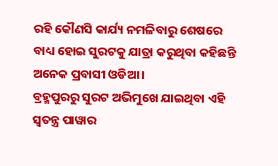ରହି କୌଣସି କାର୍ଯ୍ୟ ନମଳିବାରୁ ଶେଷରେ ବାଧ୍ୟ ହୋଇ ସୁରଟକୁ ଯାତ୍ରା କରୁଥିବା କହିଛନ୍ତି ଅନେକ ପ୍ରବାସୀ ଓଡିଆ ।
ବ୍ରହ୍ମପୁରରୁ ସୁରଟ ଅଭିମୁଖେ ଯାଇଥିବା ଏହି ସ୍ବତନ୍ତ୍ର ପାୱାର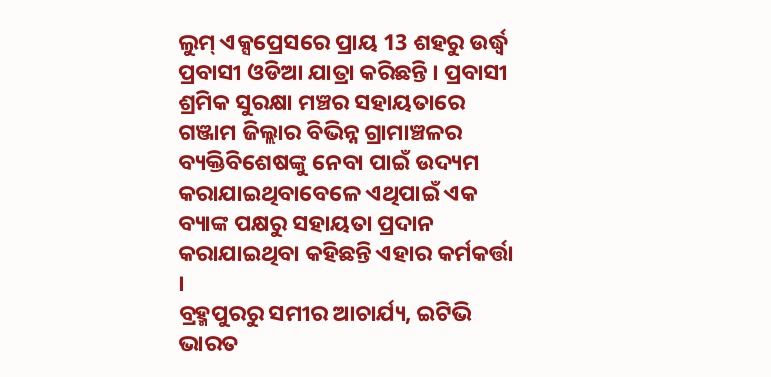ଲୁମ୍ ଏକ୍ସପ୍ରେସରେ ପ୍ରାୟ 13 ଶହରୁ ଉର୍ଦ୍ଧ୍ବ ପ୍ରବାସୀ ଓଡିଆ ଯାତ୍ରା କରିଛନ୍ତି । ପ୍ରବାସୀ ଶ୍ରମିକ ସୁରକ୍ଷା ମଞ୍ଚର ସହାୟତାରେ ଗଞ୍ଜାମ ଜିଲ୍ଲାର ବିଭିନ୍ନ ଗ୍ରାମାଞ୍ଚଳର ବ୍ୟକ୍ତିବିଶେଷଙ୍କୁ ନେବା ପାଇଁ ଉଦ୍ୟମ କରାଯାଇଥିବାବେଳେ ଏଥିପାଇଁ ଏକ ବ୍ୟାଙ୍କ ପକ୍ଷରୁ ସହାୟତା ପ୍ରଦାନ କରାଯାଇଥିବା କହିଛନ୍ତି ଏହାର କର୍ମକର୍ତ୍ତା ।
ବ୍ରହ୍ମପୁରରୁ ସମୀର ଆଚାର୍ଯ୍ୟ, ଇଟିଭି ଭାରତ